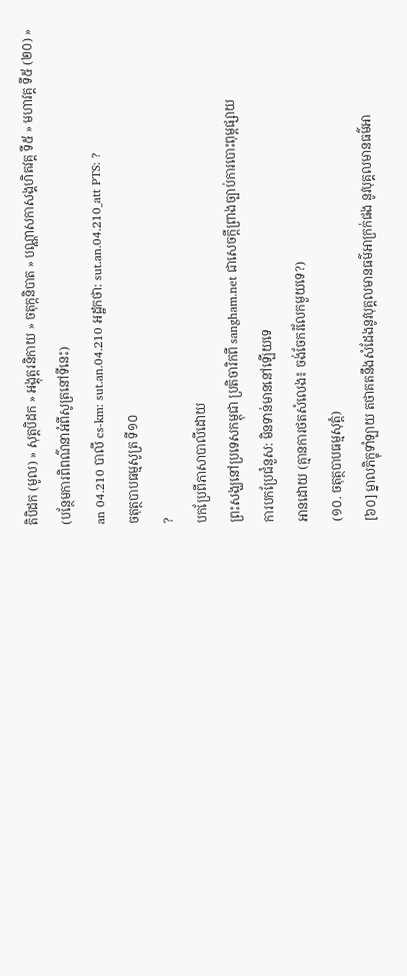តិបិដក (មូល) » សុត្តបិដក » អង្គុត្តរនិកាយ » ចតុក្កនិបាត » បណ្ណាសកាសង្គហិតវគ្គ ទី៥ » មហាវគ្គ ទី៥ (២០) »
(បន្ថែមការពិពណ៌នាអំពីសូត្រនៅទីនេះ)
an 04.210 បាលី cs-km: sut.an.04.210 អដ្ឋកថា: sut.an.04.210_att PTS: ?
ចតុត្ថបាបធម្មសូត្រ ទី១០
?
បកប្រែពីភាសាបាលីដោយ
ព្រះសង្ឃនៅប្រទេសកម្ពុជា ប្រតិចារិកពី sangham.net ជាសេចក្តីព្រាងច្បាប់ការបោះពុម្ពផ្សាយ
ការបកប្រែជំនួស: មិនទាន់មាននៅឡើយទេ
អានដោយ (គ្មានការថតសំលេង៖ ចង់ចែករំលែកមួយទេ?)
(១០. ចតុត្ថបាបធម្មសុត្តំ)
[៦០] ម្នាលភិក្ខុទាំឡាយ តថាគតនឹងសំដែងនូវបុគ្គលមានធម៌អាក្រក់ផង នូវបុគ្គលមានធម៌អា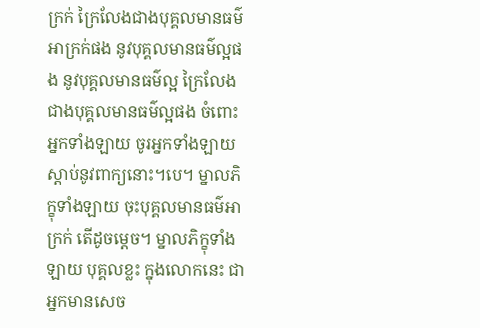ក្រក់ ក្រៃលែងជាងបុគ្គលមានធម៌អាក្រក់ផង នូវបុគ្គលមានធម៌ល្អផង នូវបុគ្គលមានធម៌ល្អ ក្រៃលែងជាងបុគ្គលមានធម៌ល្អផង ចំពោះអ្នកទាំងឡាយ ចូរអ្នកទាំងឡាយ ស្ដាប់នូវពាក្យនោះ។បេ។ ម្នាលភិក្ខុទាំងឡាយ ចុះបុគ្គលមានធម៌អាក្រក់ តើដូចម្ដេច។ ម្នាលភិក្ខុទាំងឡាយ បុគ្គលខ្លះ ក្នុងលោកនេះ ជាអ្នកមានសេច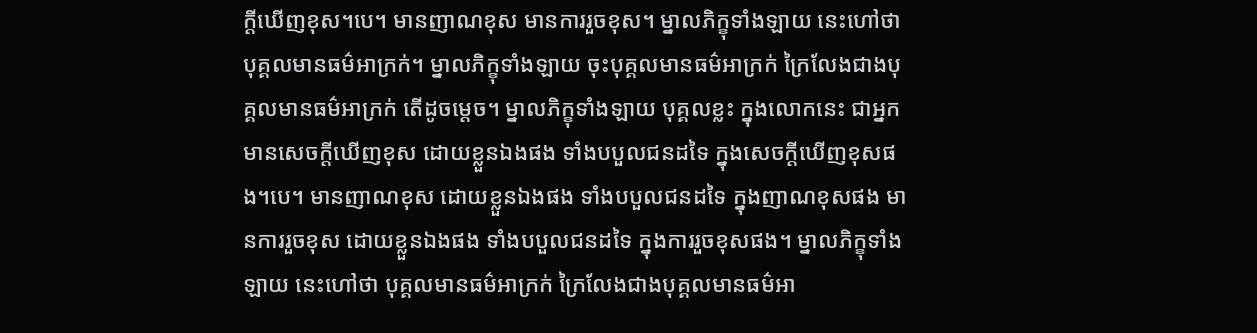ក្ដីឃើញខុស។បេ។ មានញាណខុស មានការរួចខុស។ ម្នាលភិក្ខុទាំងឡាយ នេះហៅថា បុគ្គលមានធម៌អាក្រក់។ ម្នាលភិក្ខុទាំងឡាយ ចុះបុគ្គលមានធម៌អាក្រក់ ក្រៃលែងជាងបុគ្គលមានធម៌អាក្រក់ តើដូចម្ដេច។ ម្នាលភិក្ខុទាំងឡាយ បុគ្គលខ្លះ ក្នុងលោកនេះ ជាអ្នកមានសេចក្ដីឃើញខុស ដោយខ្លួនឯងផង ទាំងបបួលជនដទៃ ក្នុងសេចក្ដីឃើញខុសផង។បេ។ មានញាណខុស ដោយខ្លួនឯងផង ទាំងបបួលជនដទៃ ក្នុងញាណខុសផង មានការរួចខុស ដោយខ្លួនឯងផង ទាំងបបួលជនដទៃ ក្នុងការរួចខុសផង។ ម្នាលភិក្ខុទាំងឡាយ នេះហៅថា បុគ្គលមានធម៌អាក្រក់ ក្រៃលែងជាងបុគ្គលមានធម៌អា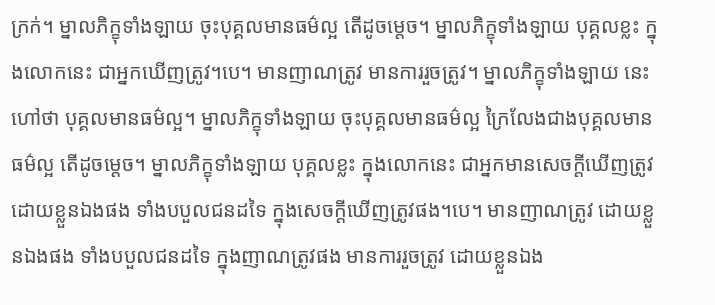ក្រក់។ ម្នាលភិក្ខុទាំងឡាយ ចុះបុគ្គលមានធម៌ល្អ តើដូចម្ដេច។ ម្នាលភិក្ខុទាំងឡាយ បុគ្គលខ្លះ ក្នុងលោកនេះ ជាអ្នកឃើញត្រូវ។បេ។ មានញាណត្រូវ មានការរួចត្រូវ។ ម្នាលភិក្ខុទាំងឡាយ នេះហៅថា បុគ្គលមានធម៌ល្អ។ ម្នាលភិក្ខុទាំងឡាយ ចុះបុគ្គលមានធម៌ល្អ ក្រៃលែងជាងបុគ្គលមានធម៌ល្អ តើដូចម្ដេច។ ម្នាលភិក្ខុទាំងឡាយ បុគ្គលខ្លះ ក្នុងលោកនេះ ជាអ្នកមានសេចក្ដីឃើញត្រូវ ដោយខ្លួនឯងផង ទាំងបបួលជនដទៃ ក្នុងសេចក្ដីឃើញត្រូវផង។បេ។ មានញាណត្រូវ ដោយខ្លួនឯងផង ទាំងបបួលជនដទៃ ក្នុងញាណត្រូវផង មានការរួចត្រូវ ដោយខ្លួនឯង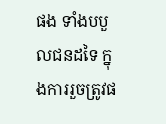ផង ទាំងបបួលជនដទៃ ក្នុងការរួចត្រូវផ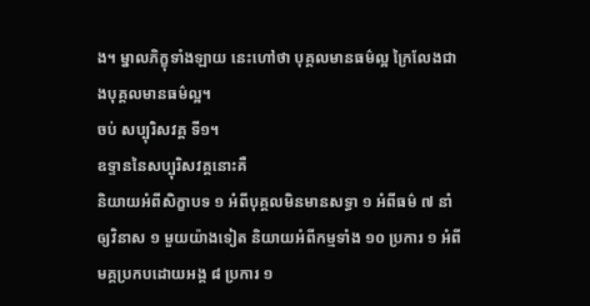ង។ ម្នាលភិក្ខុទាំងឡាយ នេះហៅថា បុគ្គលមានធម៌ល្អ ក្រៃលែងជាងបុគ្គលមានធម៌ល្អ។
ចប់ សប្បុរិសវគ្គ ទី១។
ឧទ្ទាននៃសប្បុរិសវគ្គនោះគឺ
និយាយអំពីសិក្ខាបទ ១ អំពីបុគ្គលមិនមានសទ្ធា ១ អំពីធម៌ ៧ នាំឲ្យវិនាស ១ មួយយ៉ាងទៀត និយាយអំពីកម្មទាំង ១០ ប្រការ ១ អំពីមគ្គប្រកបដោយអង្គ ៨ ប្រការ ១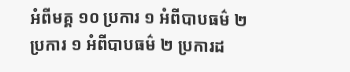អំពីមគ្គ ១០ ប្រការ ១ អំពីបាបធម៌ ២ ប្រការ ១ អំពីបាបធម៌ ២ ប្រការដ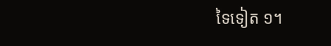ទៃទៀត ១។